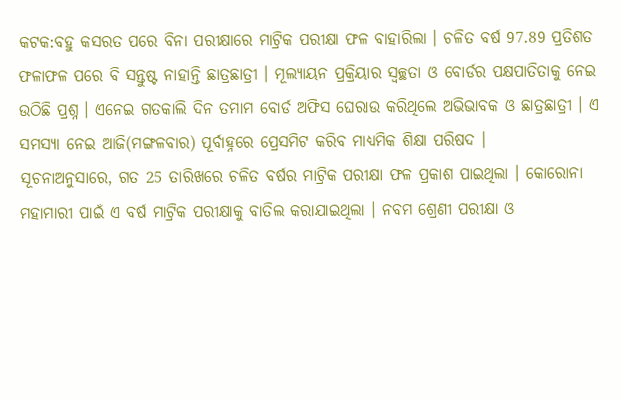କଟକ:ବହୁ କସରତ ପରେ ବିନା ପରୀକ୍ଷାରେ ମାଟ୍ରିକ ପରୀକ୍ଷା ଫଳ ବାହାରିଲା । ଚଳିତ ବର୍ଷ 97.89 ପ୍ରତିଶତ ଫଳାଫଳ ପରେ ବି ସନ୍ତୁଷ୍ଟ ନାହାନ୍ତି ଛାତ୍ରଛାତ୍ରୀ । ମୂଲ୍ୟାୟନ ପ୍ରକ୍ରିୟାର ସ୍ବଚ୍ଛତା ଓ ବୋର୍ଡର ପକ୍ଷପାତିତାକୁ ନେଇ ଉଠିଛି ପ୍ରଶ୍ନ । ଏନେଇ ଗତକାଲି ଦିନ ତମାମ ବୋର୍ଡ ଅଫିସ ଘେରାଉ କରିଥିଲେ ଅଭିଭାବକ ଓ ଛାତ୍ରଛାତ୍ରୀ । ଏ ସମସ୍ୟା ନେଇ ଆଜି(ମଙ୍ଗଳବାର) ପୂର୍ବାହ୍ନରେ ପ୍ରେସମିଟ କରିବ ମାଧ୍ୟମିକ ଶିକ୍ଷା ପରିଷଦ ।
ସୂଚନାଅନୁସାରେ, ଗତ 25 ତାରିଖରେ ଚଳିତ ବର୍ଷର ମାଟ୍ରିକ ପରୀକ୍ଷା ଫଳ ପ୍ରକାଶ ପାଇଥିଲା । କୋରୋନା ମହାମାରୀ ପାଇଁ ଏ ବର୍ଷ ମାଟ୍ରିକ ପରୀକ୍ଷାକୁ ବାତିଲ କରାଯାଇଥିଲା । ନବମ ଶ୍ରେଣୀ ପରୀକ୍ଷା ଓ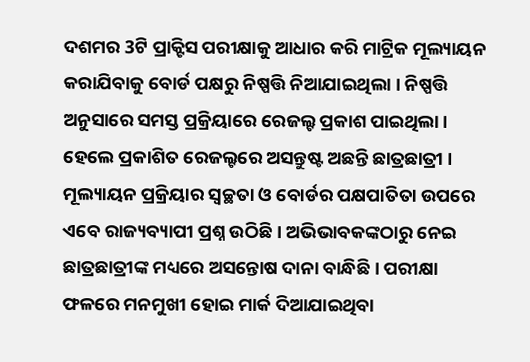ଦଶମର 3ଟି ପ୍ରାକ୍ଟିସ ପରୀକ୍ଷାକୁ ଆଧାର କରି ମାଟ୍ରିକ ମୂଲ୍ୟାୟନ କରାଯିବାକୁ ବୋର୍ଡ ପକ୍ଷରୁ ନିଷ୍ପତ୍ତି ନିଆଯାଇଥିଲା । ନିଷ୍ପତ୍ତି ଅନୁସାରେ ସମସ୍ତ ପ୍ରକ୍ରିୟାରେ ରେଜଲ୍ଟ ପ୍ରକାଶ ପାଇଥିଲା । ହେଲେ ପ୍ରକାଶିତ ରେଜଲ୍ଟରେ ଅସନ୍ତୁଷ୍ଟ ଅଛନ୍ତି ଛାତ୍ରଛାତ୍ରୀ ।
ମୂଲ୍ୟାୟନ ପ୍ରକ୍ରିୟାର ସ୍ବଚ୍ଛତା ଓ ବୋର୍ଡର ପକ୍ଷପାତିତା ଉପରେ ଏବେ ରାଜ୍ୟବ୍ୟାପୀ ପ୍ରଶ୍ନ ଉଠିଛି । ଅଭିଭାବକଙ୍କଠାରୁ ନେଇ ଛାତ୍ରଛାତ୍ରୀଙ୍କ ମଧ୍ୟରେ ଅସନ୍ତୋଷ ଦାନା ବାନ୍ଧିଛି । ପରୀକ୍ଷା ଫଳରେ ମନମୁଖୀ ହୋଇ ମାର୍କ ଦିଆଯାଇଥିବା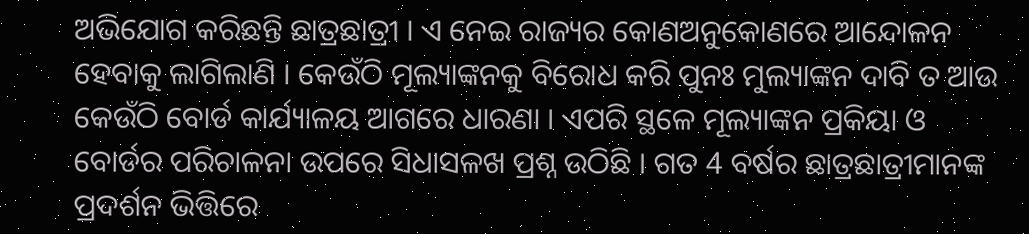ଅଭିଯୋଗ କରିଛନ୍ତି ଛାତ୍ରଛାତ୍ରୀ । ଏ ନେଇ ରାଜ୍ୟର କୋଣଅନୁକୋଣରେ ଆନ୍ଦୋଳନ ହେବାକୁ ଲାଗିଲାଣି । କେଉଁଠି ମୂଲ୍ୟାଙ୍କନକୁ ବିରୋଧ କରି ପୁନଃ ମୁଲ୍ୟାଙ୍କନ ଦାବି ତ ଆଉ କେଉଁଠି ବୋର୍ଡ କାର୍ଯ୍ୟାଳୟ ଆଗରେ ଧାରଣା । ଏପରି ସ୍ଥଳେ ମୂଲ୍ୟାଙ୍କନ ପ୍ରକିୟା ଓ ବୋର୍ଡର ପରିଚାଳନା ଉପରେ ସିଧାସଳଖ ପ୍ରଶ୍ନ ଉଠିଛି । ଗତ 4 ବର୍ଷର ଛାତ୍ରଛାତ୍ରୀମାନଙ୍କ ପ୍ରଦର୍ଶନ ଭିତ୍ତିରେ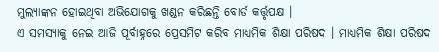ମୁଲ୍ୟାଙ୍କନ ହୋଇଥିବା ଅଭିଯୋଗକୁ ଖଣ୍ଡନ କରିଛନ୍ତି ବୋର୍ଡ କର୍ତ୍ତୃପକ୍ଷ ।
ଏ ସମସ୍ୟାକୁ ନେଇ ଆଜି ପୂର୍ବାହ୍ନରେ ପ୍ରେସମିଟ କରିବ ମାଧ୍ୟମିକ ଶିକ୍ଷା ପରିଷଦ । ମାଧ୍ୟମିକ ଶିକ୍ଷା ପରିଷଦ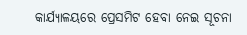କାର୍ଯ୍ୟାଳୟରେ ପ୍ରେସମିଟ ହେବା ନେଇ ସୂଚନା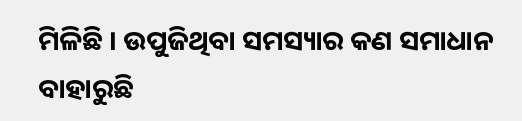ମିଳିଛି । ଉପୁଜିଥିବା ସମସ୍ୟାର କଣ ସମାଧାନ ବାହାରୁଛି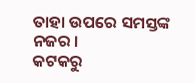ତାହା ଉପରେ ସମସ୍ତଙ୍କ ନଜର ।
କଟକରୁ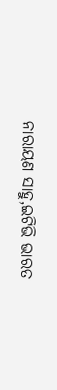ନାରାୟଣ ସାହୁ,ଇଟିଭି ଭାରତ